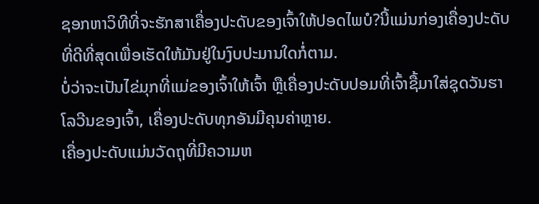ຊອກຫາວິທີທີ່ຈະຮັກສາເຄື່ອງປະດັບຂອງເຈົ້າໃຫ້ປອດໄພບໍ?ນີ້ແມ່ນກ່ອງເຄື່ອງປະດັບທີ່ດີທີ່ສຸດເພື່ອເຮັດໃຫ້ມັນຢູ່ໃນງົບປະມານໃດກໍ່ຕາມ.
ບໍ່ວ່າຈະເປັນໄຂ່ມຸກທີ່ແມ່ຂອງເຈົ້າໃຫ້ເຈົ້າ ຫຼືເຄື່ອງປະດັບປອມທີ່ເຈົ້າຊື້ມາໃສ່ຊຸດວັນຮາໂລວີນຂອງເຈົ້າ, ເຄື່ອງປະດັບທຸກອັນມີຄຸນຄ່າຫຼາຍ.
ເຄື່ອງປະດັບແມ່ນວັດຖຸທີ່ມີຄວາມຫ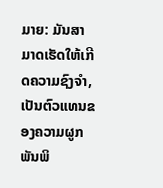ມາຍ: ມັນສາມາດເຮັດໃຫ້ເກີດຄວາມຊົງຈໍາ, ເປັນຕົວແທນຂອງຄວາມຜູກພັນພິ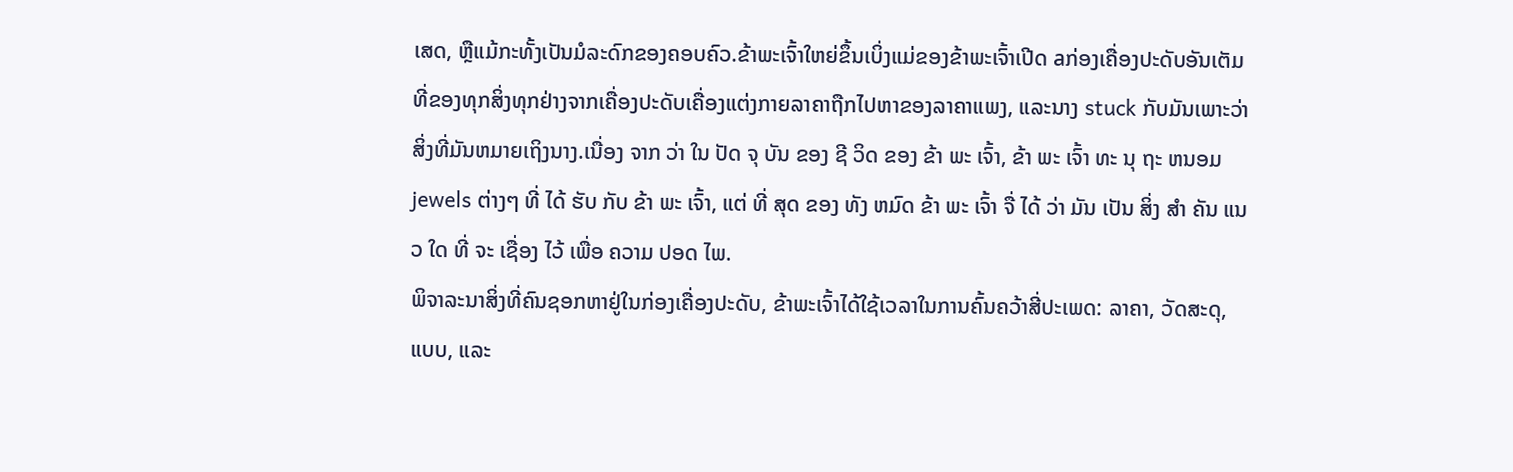ເສດ, ຫຼືແມ້ກະທັ້ງເປັນມໍລະດົກຂອງຄອບຄົວ.ຂ້າພະເຈົ້າໃຫຍ່ຂຶ້ນເບິ່ງແມ່ຂອງຂ້າພະເຈົ້າເປີດ aກ່ອງເຄື່ອງປະດັບອັນເຕັມທີ່ຂອງທຸກສິ່ງທຸກຢ່າງຈາກເຄື່ອງປະດັບເຄື່ອງແຕ່ງກາຍລາຄາຖືກໄປຫາຂອງລາຄາແພງ, ແລະນາງ stuck ກັບມັນເພາະວ່າສິ່ງທີ່ມັນຫມາຍເຖິງນາງ.ເນື່ອງ ຈາກ ວ່າ ໃນ ປັດ ຈຸ ບັນ ຂອງ ຊີ ວິດ ຂອງ ຂ້າ ພະ ເຈົ້າ, ຂ້າ ພະ ເຈົ້າ ທະ ນຸ ຖະ ຫນອມ jewels ຕ່າງໆ ທີ່ ໄດ້ ຮັບ ກັບ ຂ້າ ພະ ເຈົ້າ, ແຕ່ ທີ່ ສຸດ ຂອງ ທັງ ຫມົດ ຂ້າ ພະ ເຈົ້າ ຈື່ ໄດ້ ວ່າ ມັນ ເປັນ ສິ່ງ ສໍາ ຄັນ ແນວ ໃດ ທີ່ ຈະ ເຊື່ອງ ໄວ້ ເພື່ອ ຄວາມ ປອດ ໄພ.
ພິຈາລະນາສິ່ງທີ່ຄົນຊອກຫາຢູ່ໃນກ່ອງເຄື່ອງປະດັບ, ຂ້າພະເຈົ້າໄດ້ໃຊ້ເວລາໃນການຄົ້ນຄວ້າສີ່ປະເພດ: ລາຄາ, ວັດສະດຸ, ແບບ, ແລະ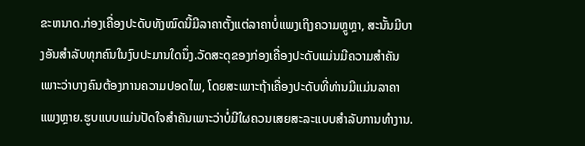ຂະຫນາດ.ກ່ອງເຄື່ອງປະດັບທັງໝົດນີ້ມີລາຄາຕັ້ງແຕ່ລາຄາບໍ່ແພງເຖິງຄວາມຫຼູຫຼາ, ສະນັ້ນມີບາງອັນສຳລັບທຸກຄົນໃນງົບປະມານໃດນຶ່ງ.ວັດສະດຸຂອງກ່ອງເຄື່ອງປະດັບແມ່ນມີຄວາມສໍາຄັນເພາະວ່າບາງຄົນຕ້ອງການຄວາມປອດໄພ, ໂດຍສະເພາະຖ້າເຄື່ອງປະດັບທີ່ທ່ານມີແມ່ນລາຄາແພງຫຼາຍ.ຮູບແບບແມ່ນປັດໃຈສໍາຄັນເພາະວ່າບໍ່ມີໃຜຄວນເສຍສະລະແບບສໍາລັບການທໍາງານ.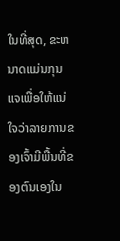ໃນທີ່ສຸດ, ຂະຫນາດແມ່ນກຸນແຈເພື່ອໃຫ້ແນ່ໃຈວ່າລາຍການຂອງເຈົ້າມີພື້ນທີ່ຂອງຕົນເອງໃນ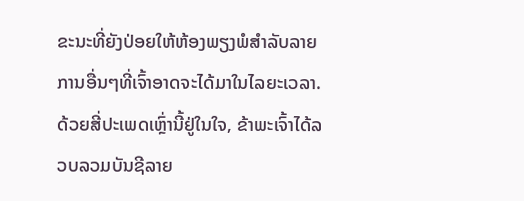ຂະນະທີ່ຍັງປ່ອຍໃຫ້ຫ້ອງພຽງພໍສໍາລັບລາຍການອື່ນໆທີ່ເຈົ້າອາດຈະໄດ້ມາໃນໄລຍະເວລາ.ດ້ວຍສີ່ປະເພດເຫຼົ່ານີ້ຢູ່ໃນໃຈ, ຂ້າພະເຈົ້າໄດ້ລວບລວມບັນຊີລາຍ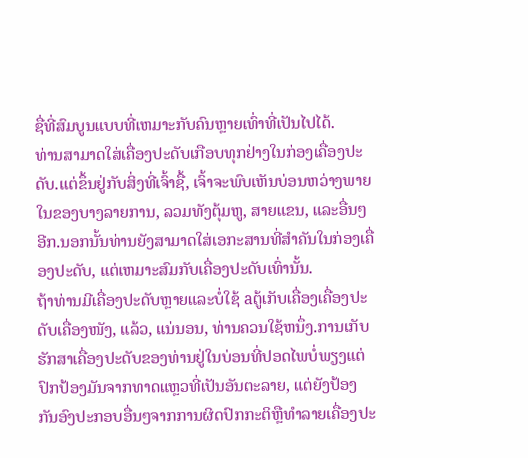ຊື່ທີ່ສົມບູນແບບທີ່ເຫມາະກັບຄົນຫຼາຍເທົ່າທີ່ເປັນໄປໄດ້.
ທ່ານສາມາດໃສ່ເຄື່ອງປະດັບເກືອບທຸກຢ່າງໃນກ່ອງເຄື່ອງປະດັບ.ແຕ່ຂຶ້ນຢູ່ກັບສິ່ງທີ່ເຈົ້າຊື້, ເຈົ້າຈະພົບເຫັນບ່ອນຫວ່າງພາຍໃນຂອງບາງລາຍການ, ລວມທັງຕຸ້ມຫູ, ສາຍແຂນ, ແລະອື່ນໆອີກ.ນອກນັ້ນທ່ານຍັງສາມາດໃສ່ເອກະສານທີ່ສໍາຄັນໃນກ່ອງເຄື່ອງປະດັບ, ແຕ່ເຫມາະສົມກັບເຄື່ອງປະດັບເທົ່ານັ້ນ.
ຖ້າທ່ານມີເຄື່ອງປະດັບຫຼາຍແລະບໍ່ໃຊ້ aຕູ້ເກັບເຄື່ອງເຄື່ອງປະດັບເຄື່ອງໜັງ, ແລ້ວ, ແນ່ນອນ, ທ່ານຄວນໃຊ້ຫນຶ່ງ.ການເກັບຮັກສາເຄື່ອງປະດັບຂອງທ່ານຢູ່ໃນບ່ອນທີ່ປອດໄພບໍ່ພຽງແຕ່ປົກປ້ອງມັນຈາກທາດແຫຼວທີ່ເປັນອັນຕະລາຍ, ແຕ່ຍັງປ້ອງກັນອົງປະກອບອື່ນໆຈາກການຜິດປົກກະຕິຫຼືທໍາລາຍເຄື່ອງປະ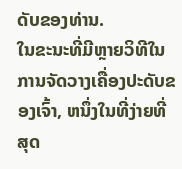ດັບຂອງທ່ານ.
ໃນຂະນະທີ່ມີຫຼາຍວິທີໃນການຈັດວາງເຄື່ອງປະດັບຂອງເຈົ້າ, ຫນຶ່ງໃນທີ່ງ່າຍທີ່ສຸດ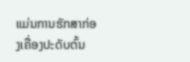ແມ່ນການຮັກສາກ່ອງເຄື່ອງປະດັບຕົ້ນ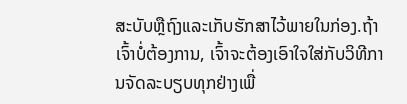ສະບັບຫຼືຖົງແລະເກັບຮັກສາໄວ້ພາຍໃນກ່ອງ.ຖ້າເຈົ້າບໍ່ຕ້ອງການ, ເຈົ້າຈະຕ້ອງເອົາໃຈໃສ່ກັບວິທີການຈັດລະບຽບທຸກຢ່າງເພື່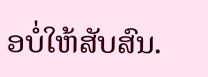ອບໍ່ໃຫ້ສັບສົນ.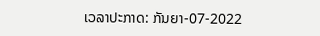ເວລາປະກາດ: ກັນຍາ-07-2022